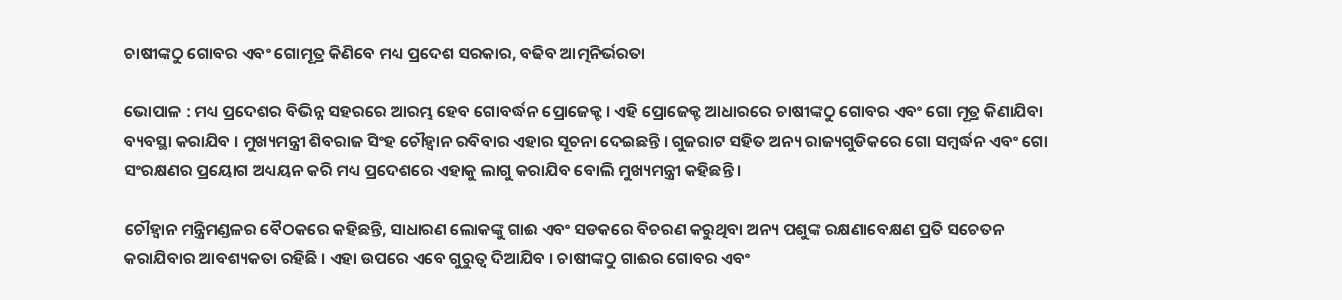ଚାଷୀଙ୍କଠୁ ଗୋବର ଏବଂ ଗୋମୂତ୍ର କିଣିବେ ମଧ୍ୟ ପ୍ରଦେଶ ସରକାର, ବଢିବ ଆତ୍ମନିର୍ଭରତା

ଭୋପାଳ : ମଧ୍ୟ ପ୍ରଦେଶର ବିଭିନ୍ନ ସହରରେ ଆରମ୍ଭ ହେବ ଗୋବର୍ଦ୍ଧନ ପ୍ରୋଜେକ୍ଟ । ଏହି ପ୍ରୋଜେକ୍ଟ ଆଧାରରେ ଚାଷୀଙ୍କଠୁ ଗୋବର ଏବଂ ଗୋ ମୂତ୍ର କିଣାଯିବା ବ୍ୟବସ୍ଥା କରାଯିବ । ମୁଖ୍ୟମନ୍ତ୍ରୀ ଶିବରାଜ ସିଂହ ଚୌହ୍ୱାନ ରବିବାର ଏହାର ସୂଚନା ଦେଇଛନ୍ତି । ଗୁଜରାଟ ସହିତ ଅନ୍ୟ ରାଜ୍ୟଗୁଡିକରେ ଗୋ ସମ୍ବର୍ଦ୍ଧନ ଏବଂ ଗୋ ସଂରକ୍ଷଣର ପ୍ରୟୋଗ ଅଧ୍ୟୟନ କରି ମଧ୍ୟ ପ୍ରଦେଶରେ ଏହାକୁ ଲାଗୁ କରାଯିବ ବୋଲି ମୁଖ୍ୟମନ୍ତ୍ରୀ କହିଛନ୍ତି ।

ଚୌହ୍ୱାନ ମନ୍ତ୍ରିମଣ୍ଡଳର ବୈଠକରେ କହିଛନ୍ତି, ସାଧାରଣ ଲୋକଙ୍କୁ ଗାଈ ଏବଂ ସଡକରେ ବିଚରଣ କରୁଥିବା ଅନ୍ୟ ପଶୁଙ୍କ ରକ୍ଷଣାବେକ୍ଷଣ ପ୍ରତି ସଚେତନ କରାଯିବାର ଆବଶ୍ୟକତା ରହିଛି । ଏହା ଉପରେ ଏବେ ଗୁରୁତ୍ୱ ଦିଆଯିବ । ଚାଷୀଙ୍କଠୁ ଗାଈର ଗୋବର ଏବଂ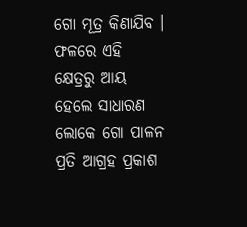ଗୋ ମୂତ୍ର କିଣାଯିବ । ଫଳରେ ଏହି କ୍ଷେତ୍ରରୁ ଆୟ ହେଲେ ସାଧାରଣ ଲୋକେ ଗୋ ପାଳନ ପ୍ରତି ଆଗ୍ରହ ପ୍ରକାଶ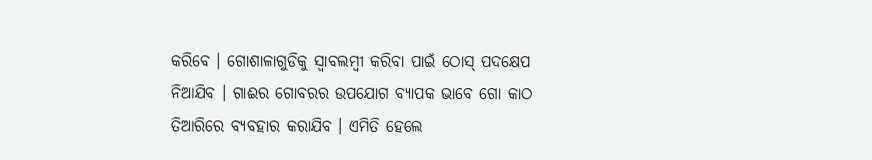କରିବେ । ଗୋଶାଳାଗୁଡିକୁ ସ୍ୱାବଲମ୍ବୀ କରିବା ପାଇଁ ଠୋସ୍ ପଦକ୍ଷେପ ନିଆଯିବ । ଗାଈର ଗୋବରର ଉପଯୋଗ ବ୍ୟାପକ ଭାବେ ଗୋ କାଠ ତିଆରିରେ ବ୍ୟବହାର କରାଯିବ । ଏମିତି ହେଲେ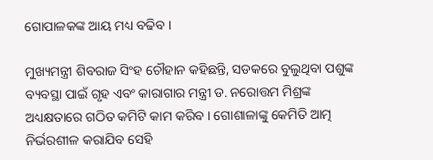ଗୋପାଳକଙ୍କ ଆୟ ମଧ୍ୟ ବଢିବ ।

ମୁଖ୍ୟମନ୍ତ୍ରୀ ଶିବରାଜ ସିଂହ ଚୌହାନ କହିଛନ୍ତି, ସଡକରେ ବୁଲୁଥିବା ପଶୁଙ୍କ ବ୍ୟବସ୍ଥା ପାଇଁ ଗୃହ ଏବଂ କାରାଗାର ମନ୍ତ୍ରୀ ଡ. ନରୋତ୍ତମ ମିଶ୍ରଙ୍କ ଅଧ୍ୟକ୍ଷତାରେ ଗଠିତ କମିଟି କାମ କରିବ । ଗୋଶାଳାଙ୍କୁ କେମିତି ଆତ୍ମ ନିର୍ଭରଶୀଳ କରାଯିବ ସେହି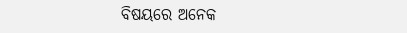ବିଷୟରେ ଅନେକ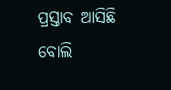ପ୍ରସ୍ତାବ ଆସିଛି ବୋଲି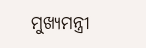ମୁଖ୍ୟମନ୍ତ୍ରୀ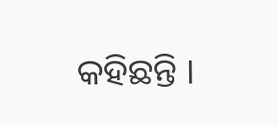କହିଛନ୍ତି ।